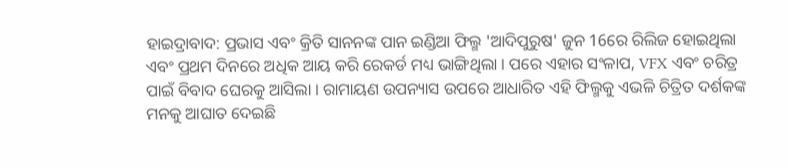ହାଇଦ୍ରାବାଦ: ପ୍ରଭାସ ଏବଂ କ୍ରିତି ସାନନଙ୍କ ପାନ ଇଣ୍ଡିଆ ଫିଲ୍ମ 'ଆଦିପୁରୁଷ' ଜୁନ 16ରେ ରିଲିଜ ହୋଇଥିଲା ଏବଂ ପ୍ରଥମ ଦିନରେ ଅଧିକ ଆୟ କରି ରେକର୍ଡ ମଧ୍ୟ ଭାଙ୍ଗିଥିଲା । ପରେ ଏହାର ସଂଳାପ, VFX ଏବଂ ଚରିତ୍ର ପାଇଁ ବିବାଦ ଘେରକୁ ଆସିଲା । ରାମାୟଣ ଉପନ୍ୟାସ ଉପରେ ଆଧାରିତ ଏହି ଫିଲ୍ମକୁ ଏଭଳି ଚିତ୍ରିତ ଦର୍ଶକଙ୍କ ମନକୁ ଆଘାତ ଦେଇଛି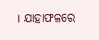। ଯାହାଫଳରେ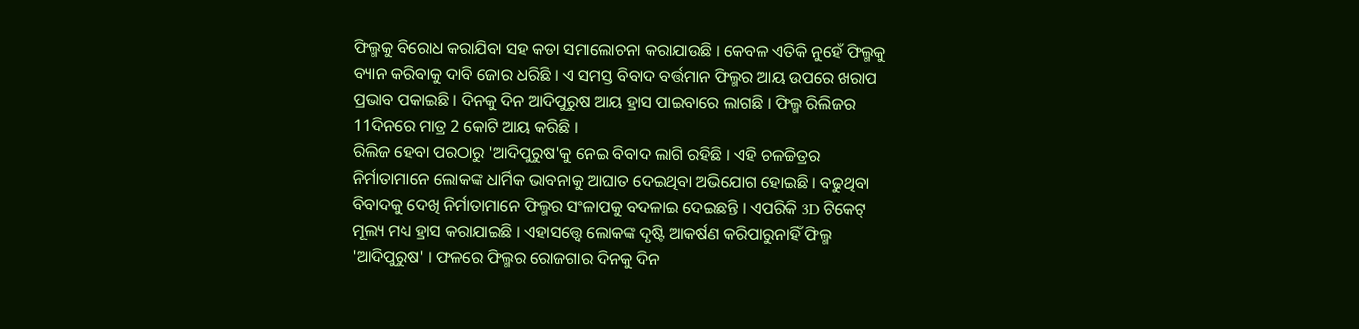ଫିଲ୍ମକୁ ବିରୋଧ କରାଯିବା ସହ କଡା ସମାଲୋଚନା କରାଯାଉଛି । କେବଳ ଏତିକି ନୁହେଁ ଫିଲ୍ମକୁ ବ୍ୟାନ କରିବାକୁ ଦାବି ଜୋର ଧରିଛି । ଏ ସମସ୍ତ ବିବାଦ ବର୍ତ୍ତମାନ ଫିଲ୍ମର ଆୟ ଉପରେ ଖରାପ ପ୍ରଭାବ ପକାଇଛି । ଦିନକୁ ଦିନ ଆଦିପୁରୁଷ ଆୟ ହ୍ରାସ ପାଇବାରେ ଲାଗଛି । ଫିଲ୍ମ ରିଲିଜର 11ଦିନରେ ମାତ୍ର 2 କୋଟି ଆୟ କରିଛି ।
ରିଲିଜ ହେବା ପରଠାରୁ 'ଆଦିପୁରୁଷ'କୁ ନେଇ ବିବାଦ ଲାଗି ରହିଛି । ଏହି ଚଳଚ୍ଚିତ୍ରର ନିର୍ମାତାମାନେ ଲୋକଙ୍କ ଧାର୍ମିକ ଭାବନାକୁ ଆଘାତ ଦେଇଥିବା ଅଭିଯୋଗ ହୋଇଛି । ବଢୁଥିବା ବିବାଦକୁ ଦେଖି ନିର୍ମାତାମାନେ ଫିଲ୍ମର ସଂଳାପକୁ ବଦଳାଇ ଦେଇଛନ୍ତି । ଏପରିକି 3D ଟିକେଟ୍ ମୂଲ୍ୟ ମଧ୍ୟ ହ୍ରାସ କରାଯାଇଛି । ଏହାସତ୍ତ୍ବେ ଲୋକଙ୍କ ଦୃଷ୍ଟି ଆକର୍ଷଣ କରିପାରୁନାହିଁ ଫିଲ୍ମ 'ଆଦିପୁରୁଷ' । ଫଳରେ ଫିଲ୍ମର ରୋଜଗାର ଦିନକୁ ଦିନ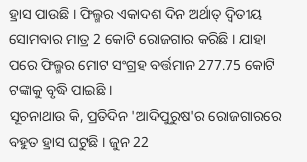ହ୍ରାସ ପାଉଛି । ଫିଲ୍ମର ଏକାଦଶ ଦିନ ଅର୍ଥାତ୍ ଦ୍ୱିତୀୟ ସୋମବାର ମାତ୍ର 2 କୋଟି ରୋଜଗାର କରିଛି । ଯାହା ପରେ ଫିଲ୍ମର ମୋଟ ସଂଗ୍ରହ ବର୍ତ୍ତମାନ 277.75 କୋଟି ଟଙ୍କାକୁ ବୃଦ୍ଧି ପାଇଛି ।
ସୂଚନାଥାଉ କି, ପ୍ରତିଦିନ 'ଆଦିପୁରୁଷ'ର ରୋଜଗାରରେ ବହୁତ ହ୍ରାସ ଘଟୁଛି । ଜୁନ 22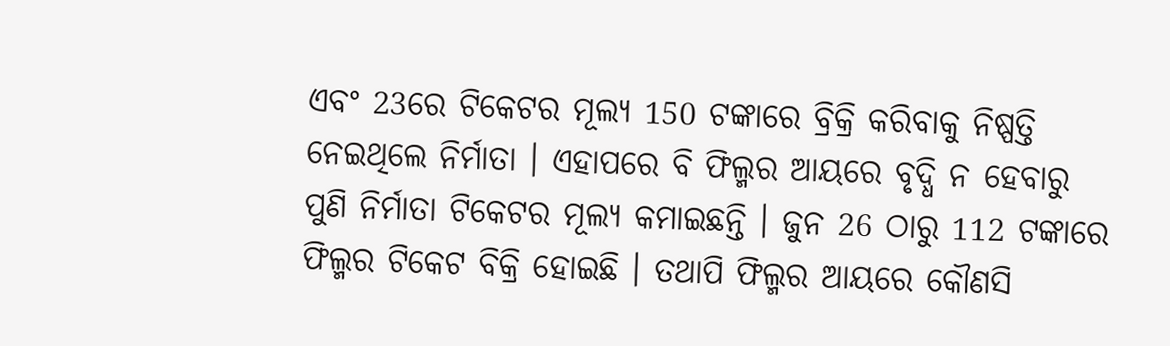ଏବଂ 23ରେ ଟିକେଟର ମୂଲ୍ୟ 150 ଟଙ୍କାରେ ବ୍ରିକ୍ରି କରିବାକୁ ନିଷ୍ପତ୍ତି ନେଇଥିଲେ ନିର୍ମାତା । ଏହାପରେ ବି ଫିଲ୍ମର ଆୟରେ ବୃଦ୍ଧି ନ ହେବାରୁ ପୁଣି ନିର୍ମାତା ଟିକେଟର ମୂଲ୍ୟ କମାଇଛନ୍ତି । ଜୁନ 26 ଠାରୁ 112 ଟଙ୍କାରେ ଫିଲ୍ମର ଟିକେଟ ବିକ୍ରି ହୋଇଛି । ତଥାପି ଫିଲ୍ମର ଆୟରେ କୌଣସି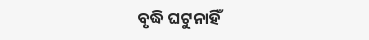ବୃଦ୍ଧି ଘଟୁନାହିଁ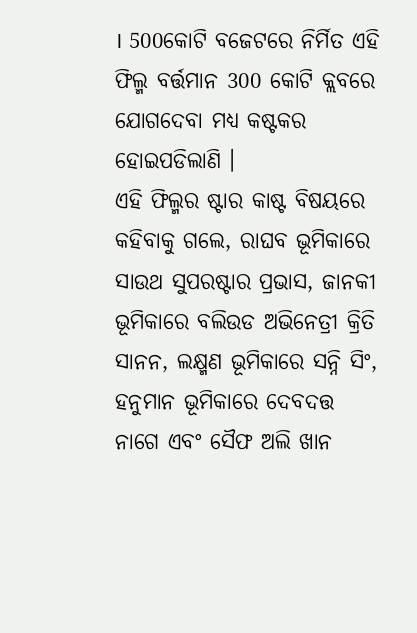। 500କୋଟି ବଜେଟରେ ନିର୍ମିତ ଏହି ଫିଲ୍ମ ବର୍ତ୍ତମାନ 300 କୋଟି କ୍ଲବରେ ଯୋଗଦେବା ମଧ୍ୟ କଷ୍ଟକର ହୋଇପଡିଲାଣି ।
ଏହି ଫିଲ୍ମର ଷ୍ଟାର କାଷ୍ଟ ବିଷୟରେ କହିବାକୁ ଗଲେ, ରାଘବ ଭୂମିକାରେ ସାଉଥ ସୁପରଷ୍ଟାର ପ୍ରଭାସ, ଜାନକୀ ଭୂମିକାରେ ବଲିଉଡ ଅଭିନେତ୍ରୀ କ୍ରିତି ସାନନ, ଲକ୍ଷ୍ମଣ ଭୂମିକାରେ ସନ୍ନି ସିଂ, ହନୁମାନ ଭୂମିକାରେ ଦେବଦତ୍ତ ନାଗେ ଏବଂ ସୈଫ ଅଲି ଖାନ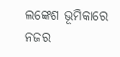ଲଙ୍କେଶ ଭୂମିକାରେ ନଜର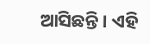ଆସିଛନ୍ତି । ଏହି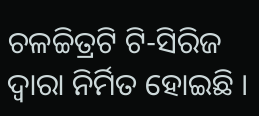ଚଳଚ୍ଚିତ୍ରଟି ଟି-ସିରିଜ ଦ୍ୱାରା ନିର୍ମିତ ହୋଇଛି ।